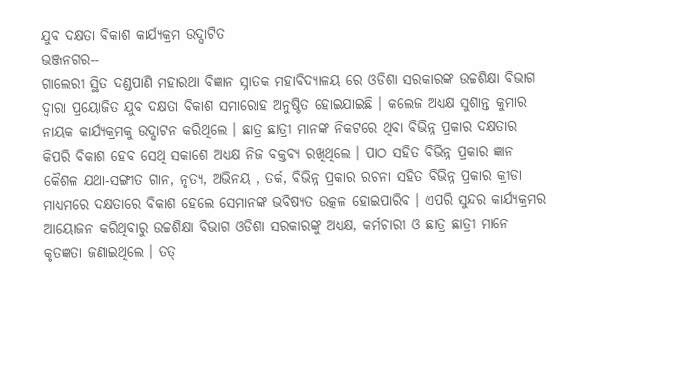ଯୁବ ଦକ୍ଷତା ବିକାଶ କାର୍ଯ୍ୟକ୍ରମ ଉଦ୍ଘାଟିତ
ଭଞ୍ଜନଗର--
ଗାଲେରୀ ସ୍ଥିତ ଦଣ୍ଡପାଣି ମହାରଥା ବିଜ୍ଞାନ ସ୍ନାତକ ମହାବିଦ୍ୟାଳୟ ରେ ଓଡିଶା ସରକାରଙ୍କ ଉଚ୍ଚଶିକ୍ଷା ବିଭାଗ ଦ୍ଵାରା ପ୍ରୟୋଜିତ ଯୁବ ଦକ୍ଷତା ବିକାଶ ସମାରୋହ ଅନୁଷ୍ଠିତ ହୋଇଯାଇଛି । କଲେଜ ଅଧ୍ୟକ୍ଷ ସୁଶାନ୍ତ କୁମାର ନାୟକ କାର୍ଯ୍ୟକ୍ରମକୁ ଉଦ୍ଘାଟନ କରିଥିଲେ । ଛାତ୍ର ଛାତ୍ରୀ ମାନଙ୍କ ନିକଟରେ ଥିବା ବିଭିନ୍ନ ପ୍ରକାର ଦକ୍ଷତାର କିପରି ବିକାଶ ହେବ ସେଥି ସକାଶେ ଅଧ୍ୟକ୍ଷ ନିଜ ବକ୍ତବ୍ୟ ରଖିଥିଲେ । ପାଠ ସହିତ ବିଭିନ୍ନ ପ୍ରକାର ଜ୍ଞାନ କୈଶଳ ଯଥା-ସଙ୍ଗୀତ ଗାନ, ନୃତ୍ୟ, ଅଭିନୟ , ତର୍କ, ବିଭିନ୍ନ ପ୍ରକାର ରଚନା ସହିତ ବିଭିନ୍ନ ପ୍ରକାର କ୍ରୀଡା ମାଧ୍ୟମରେ ଦକ୍ଷତାରେ ବିକାଶ ହେଲେ ସେମାନଙ୍କ ଭବିଷ୍ୟତ ଉତ୍କଳ ହୋଇପାରିବ । ଏପରି ସୁନ୍ଦର କାର୍ଯ୍ୟକ୍ରମର ଆୟୋଜନ କରିଥିବାରୁ ଉଚ୍ଚଶିକ୍ଷା ବିଭାଗ ଓଡିଶା ସରକାରଙ୍କୁ ଅଧ୍ୟକ୍ଷ, କର୍ମଚାରୀ ଓ ଛାତ୍ର ଛାତ୍ରୀ ମାନେ କୃତଜ୍ଞତା ଜଣାଇଥିଲେ । ତତ୍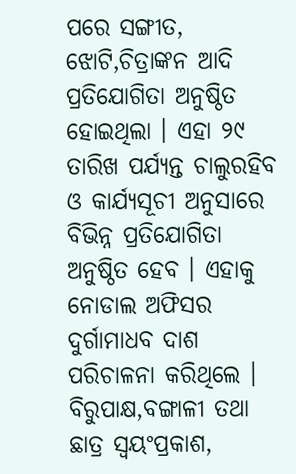ପରେ ସଙ୍ଗୀତ, ଝୋଟି,ଚିତ୍ରାଙ୍କନ ଆଦି ପ୍ରତିଯୋଗିତା ଅନୁଷ୍ଠିତ ହୋଇଥିଲା । ଏହା ୨୯ ତାରିଖ ପର୍ଯ୍ୟନ୍ତ ଚାଲୁରହିବ ଓ କାର୍ଯ୍ୟସୂଚୀ ଅନୁସାରେ ବିଭିନ୍ନ ପ୍ରତିଯୋଗିତା ଅନୁଷ୍ଠିତ ହେବ । ଏହାକୁ ନୋଡାଲ ଅଫିସର ଦୁର୍ଗାମାଧବ ଦାଶ ପରିଚାଳନା କରିଥିଲେ । ବିରୁପାକ୍ଷ,ବଙ୍ଗାଳୀ ତଥା ଛାତ୍ର ସ୍ଵୟଂପ୍ରକାଶ,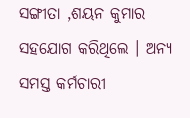ସଙ୍ଗୀତା ,ଶୟନ କୁମାର ସହଯୋଗ କରିଥିଲେ । ଅନ୍ୟ ସମସ୍ତ କର୍ମଚାରୀ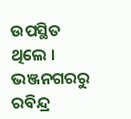ଉପସ୍ଥିତ ଥିଲେ । ଭଞ୍ଜନଗରରୁ ରବିନ୍ଦ୍ର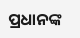ପ୍ରଧାନଙ୍କ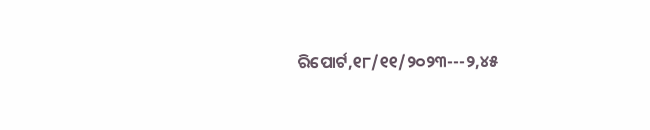ରିପୋର୍ଟ,୧୮/୧୧/୨୦୨୩---୨,୪୫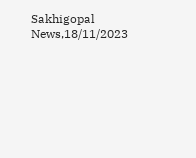Sakhigopal News,18/11/2023